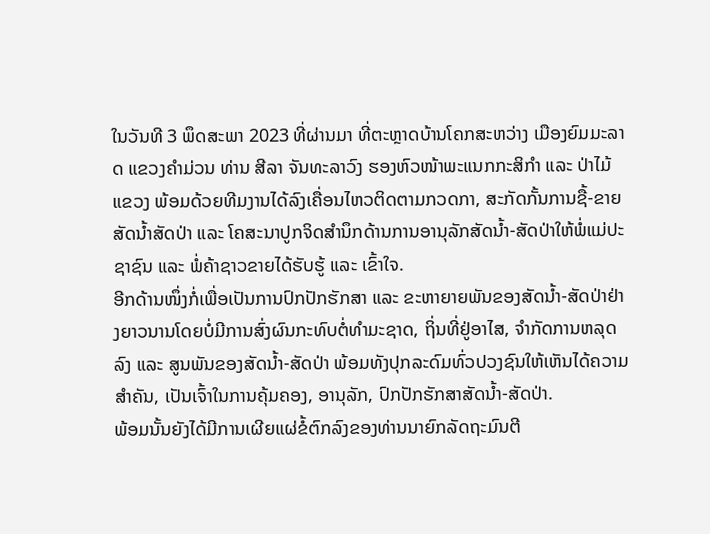ໃນວັນທີ 3 ພຶດສະພາ 2023 ທີ່ຜ່ານມາ ທີ່ຕະຫຼາດບ້ານໂຄກສະຫວ່າງ ເມືອງຍົມມະລາດ ແຂວງຄຳມ່ວນ ທ່ານ ສີລາ ຈັນທະລາວົງ ຮອງຫົວໜ້າພະແນກກະສິກຳ ແລະ ປ່າໄມ້ແຂວງ ພ້ອມດ້ວຍທີມງານໄດ້ລົງເຄື່ອນໄຫວຕິດຕາມກວດກາ, ສະກັດກັ້ນການຊື້-ຂາຍສັດນໍ້າສັດປ່າ ແລະ ໂຄສະນາປູກຈິດສໍານຶກດ້ານການອານຸລັກສັດນໍ້າ-ສັດປ່າໃຫ້ພໍ່ແມ່ປະຊາຊົນ ແລະ ພໍ່ຄ້າຊາວຂາຍໄດ້ຮັບຮູ້ ແລະ ເຂົ້າໃຈ.
ອີກດ້ານໜຶ່ງກໍ່ເພື່ອເປັນການປົກປັກຮັກສາ ແລະ ຂະຫາຍາຍພັນຂອງສັດນ້ຳ-ສັດປ່າຢ່າງຍາວນານໂດຍບໍ່ມີການສົ່ງຜົນກະທົບຕໍ່ທຳມະຊາດ, ຖິ່ນທີ່ຢູ່ອາໄສ, ຈຳກັດການຫລຸດລົງ ແລະ ສູນພັນຂອງສັດນ້ຳ-ສັດປ່າ ພ້ອມທັງປຸກລະດົມທົ່ວປວງຊົນໃຫ້ເຫັນໄດ້ຄວາມສຳຄັນ, ເປັນເຈົ້າໃນການຄຸ້ມຄອງ, ອານຸລັກ, ປົກປັກຮັກສາສັດນ້ຳ-ສັດປ່າ.
ພ້ອມນັ້ນຍັງໄດ້ມີການເຜີຍແຜ່ຂໍ້ຕົກລົງຂອງທ່ານນາຍົກລັດຖະມົນຕີ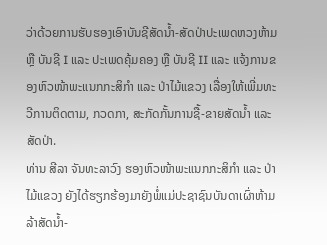ວ່າດ້ວຍການຮັບຮອງເອົາບັນຊີສັດນ້ຳ-ສັດປ່າປະເພດຫວງຫ້າມ ຫຼື ບັນຊີ I ແລະ ປະເພດຄຸ້ມຄອງ ຫຼື ບັນຊີ II ແລະ ແຈ້ງການຂອງຫົວໜ້າພະແນກກະສິກຳ ແລະ ປ່າໄມ້ແຂວງ ເລື່ອງໃຫ້ເພີ່ມທະວີການຕິດຕາມ, ກວດກາ, ສະກັດກັ້ນການຊື້-ຂາຍສັດນໍ້າ ແລະ ສັດປ່າ.
ທ່ານ ສີລາ ຈັນທະລາວົງ ຮອງຫົວໜ້າພະແນກກະສິກຳ ແລະ ປ່າໄມ້ແຂວງ ຍັງໄດ້ຮຽກຮ້ອງມາຍັງພໍ່ແມ່ປະຊາຊົນບັນດາເຜົ່າຫ້າມລ້າສັດນໍ້າ-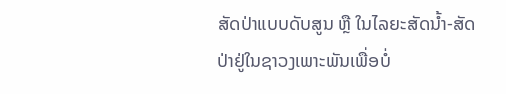ສັດປ່າແບບດັບສູນ ຫຼື ໃນໄລຍະສັດນໍ້າ-ສັດປ່າຢູ່ໃນຊາວງເພາະພັນເພື່ອບໍ່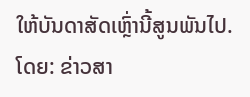ໃຫ້ບັນດາສັດເຫຼົ່ານີ້ສູນພັນໄປ.
ໂດຍ: ຂ່າວສາ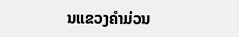ນແຂວງຄຳມ່ວນ